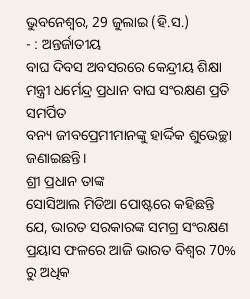ଭୁବନେଶ୍ୱର, 29 ଜୁଲାଇ (ହି.ସ.)
- : ଅନ୍ତର୍ଜାତୀୟ
ବାଘ ଦିବସ ଅବସରରେ କେନ୍ଦ୍ରୀୟ ଶିକ୍ଷା ମନ୍ତ୍ରୀ ଧର୍ମେନ୍ଦ୍ର ପ୍ରଧାନ ବାଘ ସଂରକ୍ଷଣ ପ୍ରତି ସମର୍ପିତ
ବନ୍ୟ ଜୀବପ୍ରେମୀମାନଙ୍କୁ ହାର୍ଦ୍ଦିକ ଶୁଭେଚ୍ଛା ଜଣାଇଛନ୍ତି।
ଶ୍ରୀ ପ୍ରଧାନ ତାଙ୍କ
ସୋସିଆଲ ମିଡିଆ ପୋଷ୍ଟରେ କହିଛନ୍ତି ଯେ, ଭାରତ ସରକାରଙ୍କ ସମଗ୍ର ସଂରକ୍ଷଣ ପ୍ରୟାସ ଫଳରେ ଆଜି ଭାରତ ବିଶ୍ୱର 70% ରୁ ଅଧିକ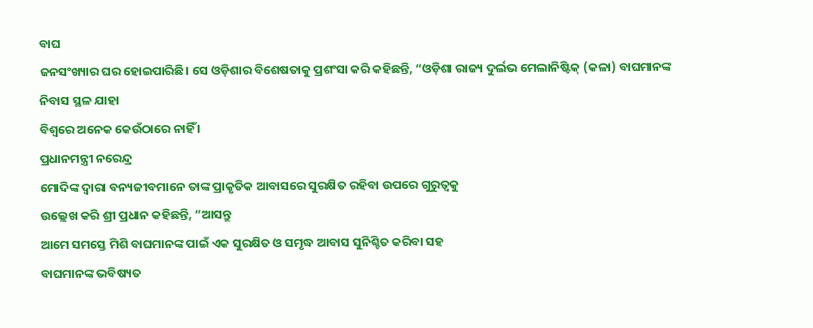ବାଘ
ଜନସଂଖ୍ୟାର ଘର ହୋଇପାରିଛି। ସେ ଓଡ଼ିଶାର ବିଶେଷତାକୁ ପ୍ରଶଂସା କରି କହିଛନ୍ତି, “ଓଡ଼ିଶା ରାଜ୍ୟ ଦୁର୍ଲଭ ମେଲାନିଷ୍ଟିକ୍ (କଳା) ବାଘମାନଙ୍କ ନିବାସ ସ୍ଥଳ ଯାହା
ବିଶ୍ୱରେ ଅନେକ କେଉଁଠାରେ ନାହିଁ ।
ପ୍ରଧାନମନ୍ତ୍ରୀ ନରେନ୍ଦ୍ର
ମୋଦିଙ୍କ ଦ୍ୱାରା ବନ୍ୟଜୀବମାନେ ତାଙ୍କ ପ୍ରାକୃତିକ ଆବାସରେ ସୁରକ୍ଷିତ ରହିବା ଉପରେ ଗୁରୁତ୍ୱକୁ
ଉଲ୍ଲେଖ କରି ଶ୍ରୀ ପ୍ରଧାନ କହିଛନ୍ତି, “ଆସନ୍ତୁ
ଆମେ ସମସ୍ତେ ମିଶି ବାଘମାନଙ୍କ ପାଇଁ ଏକ ସୁରକ୍ଷିତ ଓ ସମୃଦ୍ଧ ଆବାସ ସୁନିଶ୍ଚିତ କରିବା ସହ
ବାଘମାନଙ୍କ ଭବିଷ୍ୟତ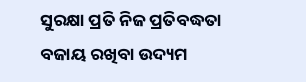ସୁରକ୍ଷା ପ୍ରତି ନିଜ ପ୍ରତିବଦ୍ଧତା ବଜାୟ ରଖିବା ଉଦ୍ୟମ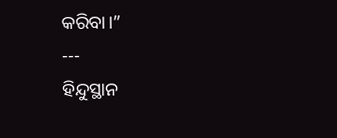କରିବା।”
---
ହିନ୍ଦୁସ୍ଥାନ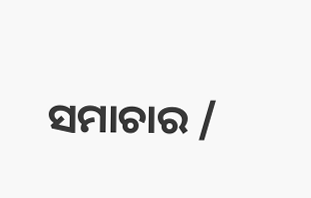ସମାଚାର /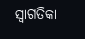ସ୍ୱାଗତିକା